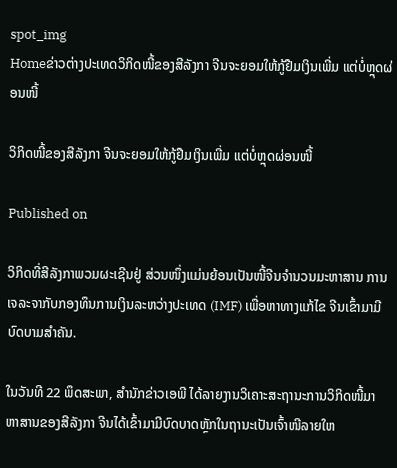spot_img
Homeຂ່າວຕ່າງປະເທດວິກິດໜີ້ຂອງສີລັງກາ ຈີນຈະຍອມໃຫ້ກູ້ຢືມເງິນເພີ່ມ ແຕ່ບໍ່ຫຼຸດຜ່ອນໜີ້

ວິກິດໜີ້ຂອງສີລັງກາ ຈີນຈະຍອມໃຫ້ກູ້ຢືມເງິນເພີ່ມ ແຕ່ບໍ່ຫຼຸດຜ່ອນໜີ້

Published on

ວິກິດທີ່ສີລັງກາພວມຜະເຊີນຢູ່ ສ່ວນໜຶ່ງແມ່ນຍ້ອນເປັນໜີ້ຈີນຈຳນວນມະຫາສານ ການເຈລະຈາກັບກອງທຶນການເງິນລະຫວ່າງປະເທດ (IMF) ເພື່ອຫາທາງແກ້ໄຂ ຈີນເຂົ້າມາມີບົດບາມສຳຄັນ.

ໃນວັນທີ 22 ພຶດສະພາ, ສຳນັກຂ່າວເອພີ ໄດ້ລາຍງານວິເຄາະສະຖານະການວິກິດໜີ້ມາຫາສານຂອງສີລັງກາ ຈີນໄດ້ເຂົ້າມາມີບົດບາດຫຼັກໃນຖານະເປັນເຈົ້າໜີລາຍໃຫ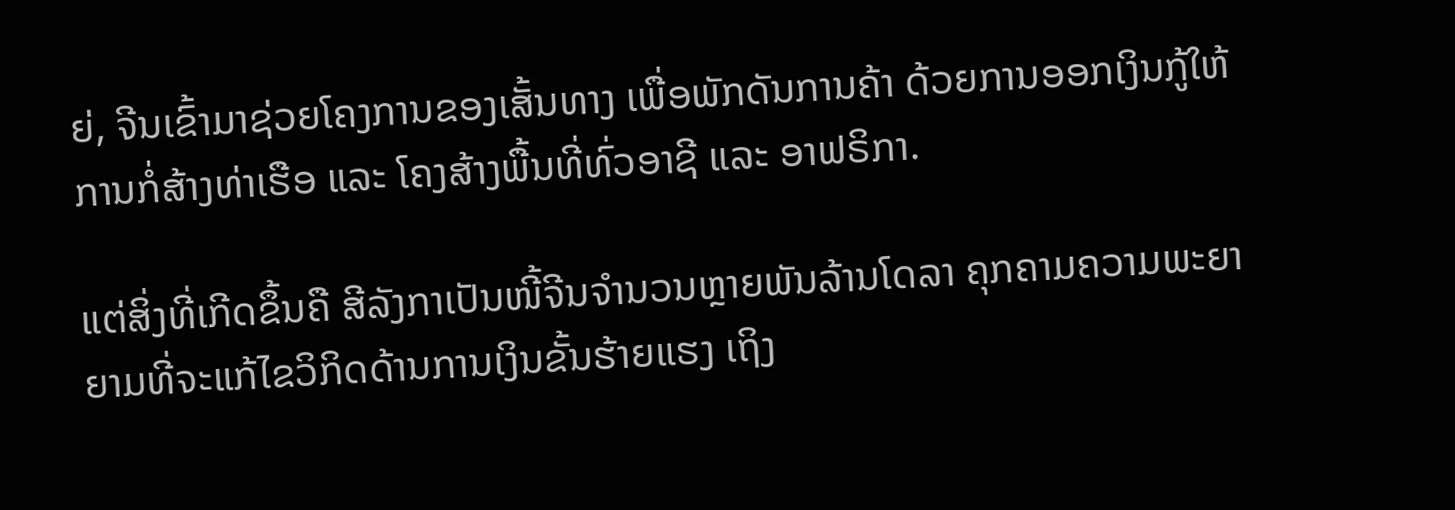ຍ່, ຈີນເຂົ້າມາຊ່ວຍໂຄງການຂອງເສັ້ນທາງ ເພື່ອພັກດັນການຄ້າ ດ້ວຍການອອກເງິນກູ້ໃຫ້ການກໍ່ສ້າງທ່າເຮືອ ແລະ ໂຄງສ້າງພື້ນທີ່ທົ່ວອາຊີ ແລະ ອາຟຣິກາ.

ແຕ່ສິ່ງທີ່ເກີດຂຶ້ນຄື ສີລັງກາເປັນໜີ້ຈີນຈຳນວນຫຼາຍພັນລ້ານໂດລາ ຄຸກຄາມຄວາມພະຍາຍາມທີ່ຈະແກ້ໄຂວິກິດດ້ານການເງິນຂັ້ນຮ້າຍແຮງ ເຖິງ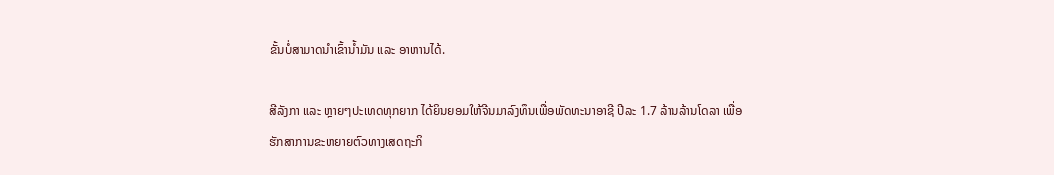ຂັ້ນບໍ່ສາມາດນຳເຂົ້ານ້ຳມັນ ແລະ ອາຫານໄດ້.

ສີລັງກາ ແລະ ຫຼາຍໆປະເທດທຸກຍາກ ໄດ້ຍິນຍອມໃຫ້ຈີນມາລົງທຶນເພື່ອພັດທະນາອາຊີ ປີລະ 1.7 ລ້ານລ້ານໂດລາ ເພື່ອຮັກສາການຂະຫຍາຍຕົວທາງເສດຖະກິ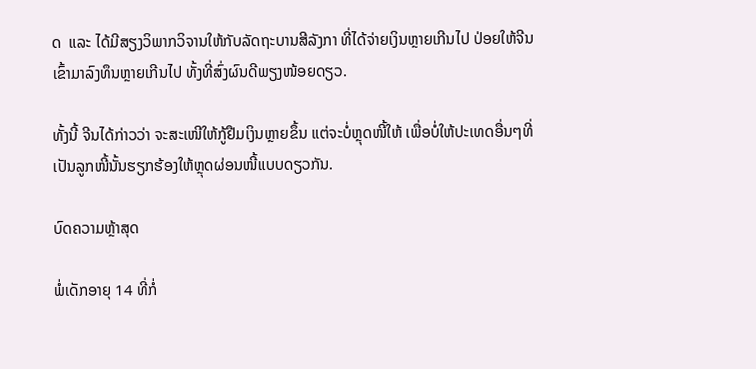ດ  ແລະ ໄດ້ມີສຽງວິພາກວິຈານໃຫ້ກັບລັດຖະບານສີລັງກາ ທີ່ໄດ້ຈ່າຍເງິນຫຼາຍເກີນໄປ ປ່ອຍໃຫ້ຈີນເຂົ້າມາລົງທຶນຫຼາຍເກີນໄປ ທັ້ງທີ່ສົ່ງຜົນດີພຽງໜ້ອຍດຽວ.

ທັ້ງນີ້ ຈີນໄດ້ກ່າວວ່າ ຈະສະເໜີໃຫ້ກູ້ຢືມເງິນຫຼາຍຂຶ້ນ ແຕ່ຈະບໍ່ຫຼຸດໜີ້ໃຫ້ ເພື່ອບໍ່ໃຫ້ປະເທດອື່ນໆທີ່ເປັນລູກໜີ້ນັ້ນຮຽກຮ້ອງໃຫ້ຫຼຸດຜ່ອນໜີ້ແບບດຽວກັນ.

ບົດຄວາມຫຼ້າສຸດ

ພໍ່ເດັກອາຍຸ 14 ທີ່ກໍ່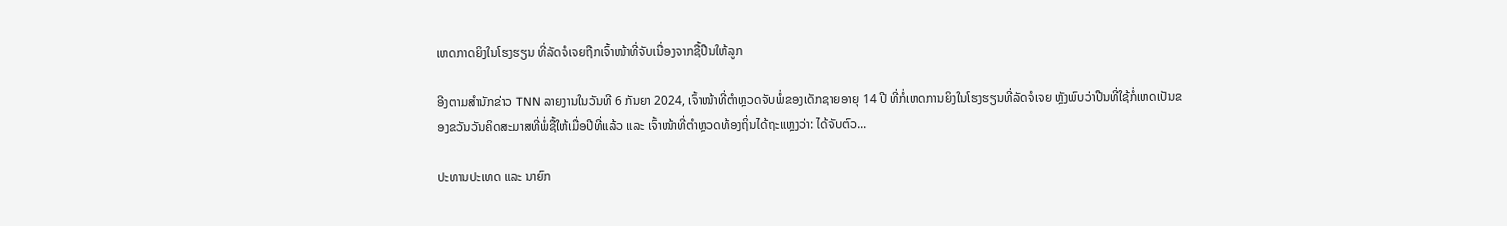ເຫດກາດຍິງໃນໂຮງຮຽນ ທີ່ລັດຈໍເຈຍຖືກເຈົ້າໜ້າທີ່ຈັບເນື່ອງຈາກຊື້ປືນໃຫ້ລູກ

ອີງຕາມສຳນັກຂ່າວ TNN ລາຍງານໃນວັນທີ 6 ກັນຍາ 2024, ເຈົ້າໜ້າທີ່ຕຳຫຼວດຈັບພໍ່ຂອງເດັກຊາຍອາຍຸ 14 ປີ ທີ່ກໍ່ເຫດການຍິງໃນໂຮງຮຽນທີ່ລັດຈໍເຈຍ ຫຼັງພົບວ່າປືນທີ່ໃຊ້ກໍ່ເຫດເປັນຂອງຂວັນວັນຄິດສະມາສທີ່ພໍ່ຊື້ໃຫ້ເມື່ອປີທີ່ແລ້ວ ແລະ ເຈົ້າໜ້າທີ່ຕຳຫຼວດທ້ອງຖິ່ນໄດ້ຖະແຫຼງວ່າ: ໄດ້ຈັບຕົວ...

ປະທານປະເທດ ແລະ ນາຍົກ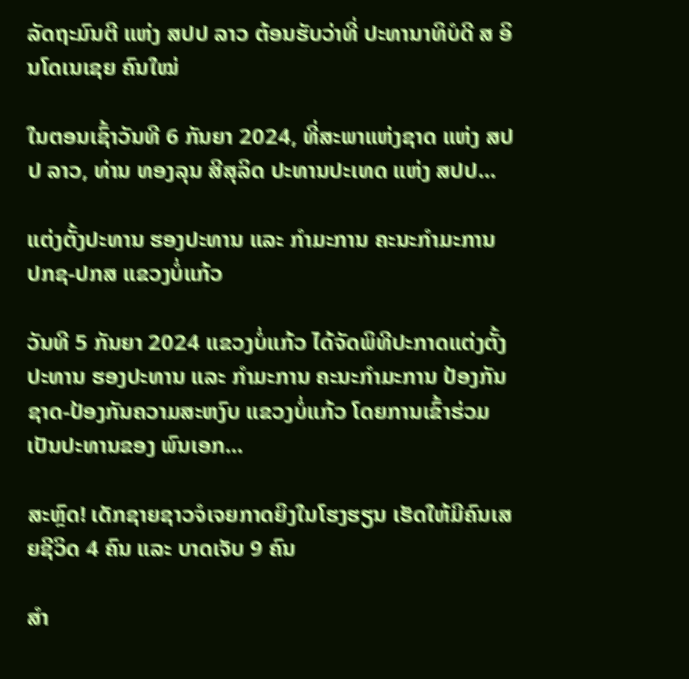ລັດຖະມົນຕີ ແຫ່ງ ສປປ ລາວ ຕ້ອນຮັບວ່າທີ່ ປະທານາທິບໍດີ ສ ອິນໂດເນເຊຍ ຄົນໃໝ່

ໃນຕອນເຊົ້າວັນທີ 6 ກັນຍາ 2024, ທີ່ສະພາແຫ່ງຊາດ ແຫ່ງ ສປປ ລາວ, ທ່ານ ທອງລຸນ ສີສຸລິດ ປະທານປະເທດ ແຫ່ງ ສປປ...

ແຕ່ງຕັ້ງປະທານ ຮອງປະທານ ແລະ ກຳມະການ ຄະນະກຳມະການ ປກຊ-ປກສ ແຂວງບໍ່ແກ້ວ

ວັນທີ 5 ກັນຍາ 2024 ແຂວງບໍ່ແກ້ວ ໄດ້ຈັດພິທີປະກາດແຕ່ງຕັ້ງປະທານ ຮອງປະທານ ແລະ ກຳມະການ ຄະນະກຳມະການ ປ້ອງກັນຊາດ-ປ້ອງກັນຄວາມສະຫງົບ ແຂວງບໍ່ແກ້ວ ໂດຍການເຂົ້າຮ່ວມເປັນປະທານຂອງ ພົນເອກ...

ສະຫຼົດ! ເດັກຊາຍຊາວຈໍເຈຍກາດຍິງໃນໂຮງຮຽນ ເຮັດໃຫ້ມີຄົນເສຍຊີວິດ 4 ຄົນ ແລະ ບາດເຈັບ 9 ຄົນ

ສຳ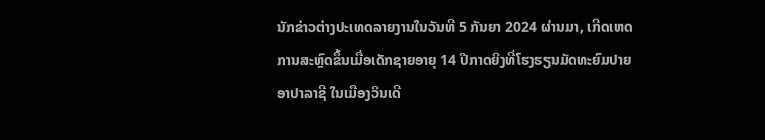ນັກຂ່າວຕ່າງປະເທດລາຍງານໃນວັນທີ 5 ກັນຍາ 2024 ຜ່ານມາ, ເກີດເຫດການສະຫຼົດຂຶ້ນເມື່ອເດັກຊາຍອາຍຸ 14 ປີກາດຍິງທີ່ໂຮງຮຽນມັດທະຍົມປາຍ ອາປາລາຊີ ໃນເມືອງວິນເດີ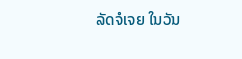ລັດຈໍເຈຍ ໃນວັນ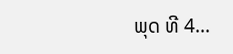ພຸດ ທີ 4...